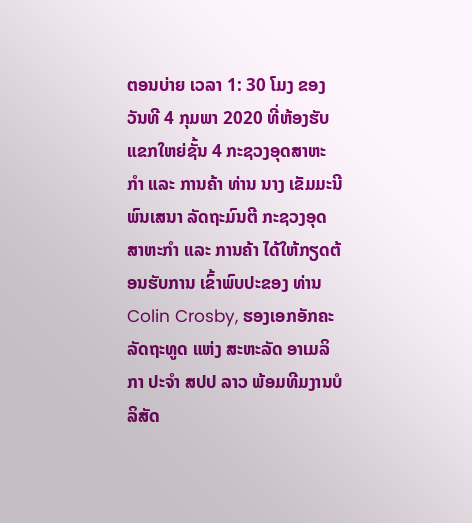ຕອນບ່າຍ ເວລາ 1: 30 ໂມງ ຂອງວັນທີ 4 ກຸມພາ 2020 ທີ່ຫ້ອງຮັບແຂກໃຫຍ່ຊັ້ນ 4 ກະຊວງອຸດສາຫະກໍາ ແລະ ການຄ້າ ທ່ານ ນາງ ເຂັມມະນີ ພົນເສນາ ລັດຖະມົນຕີ ກະຊວງອຸດສາຫະກໍາ ແລະ ການຄ້າ ໄດ້ໃຫ້ກຽດຕ້ອນຮັບການ ເຂົ້າພົບປະຂອງ ທ່ານ Colin Crosby, ຮອງເອກອັກຄະລັດຖະທູດ ແຫ່ງ ສະຫະລັດ ອາເມລິກາ ປະຈຳ ສປປ ລາວ ພ້ອມທີມງານບໍລິສັດ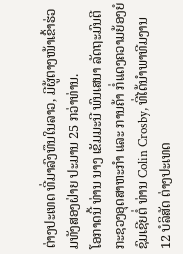ຕ່າງປະເທດ ທີ່ມາລົງທຶນໃນລາວ, ມີຜູ້ຕາງໜ້າເຂົ້າຮ່ວມທັງສອງຝ່າຍ ປະມານ 25 ກວ່າທ່ານ.
ໂອກາດນີ້ ທ່ານ ນາງ ເຂັມມະນີ ພົນເສນາ ລັດຖະມົນຕີ ກະຊວງອຸດສາຫະກໍາ ແລະ ການຄ້າ ກໍ່ແດງຄວາມຍ້ອງຍໍຊົມເຊີຍຕໍ່ ທ່ານ Colin Crosby, ທີ່ໄດ້ນຳພາທີມງານ 12 ບໍລິສັດ ຕ່າງປະເທດ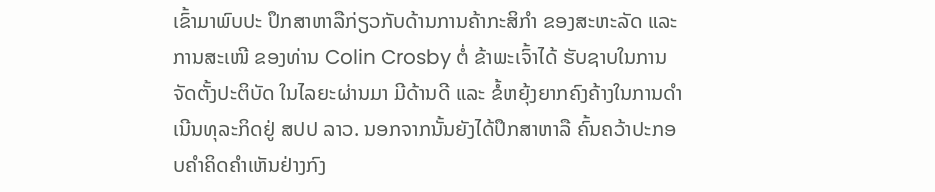ເຂົ້າມາພົບປະ ປຶກສາຫາລືກ່ຽວກັບດ້ານການຄ້າກະສິກຳ ຂອງສະຫະລັດ ແລະ ການສະເໜີ ຂອງທ່ານ Colin Crosby ຕໍ່ ຂ້າພະເຈົ້າໄດ້ ຮັບຊາບໃນການຈັດຕັ້ງປະຕິບັດ ໃນໄລຍະຜ່ານມາ ມີດ້ານດີ ແລະ ຂໍ້ຫຍຸ້ງຍາກຄົງຄ້າງໃນການດຳເນີນທຸລະກິດຢູ່ ສປປ ລາວ. ນອກຈາກນັ້ນຍັງໄດ້ປຶກສາຫາລື ຄົ້ນຄວ້າປະກອບຄຳຄິດຄຳເຫັນຢ່າງກົງ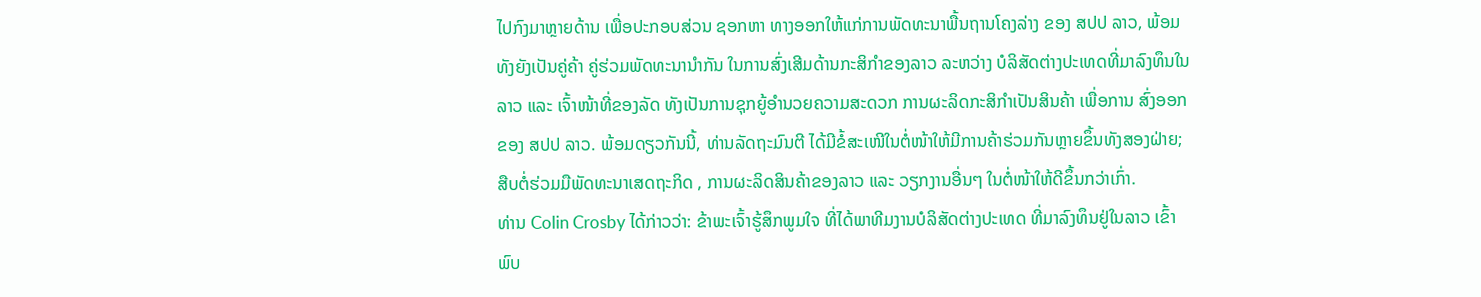ໄປກົງມາຫຼາຍດ້ານ ເພື່ອປະກອບສ່ວນ ຊອກຫາ ທາງອອກໃຫ້ແກ່ການພັດທະນາພື້ນຖານໂຄງລ່າງ ຂອງ ສປປ ລາວ, ພ້ອມທັງຍັງເປັນຄູ່ຄ້າ ຄູ່ຮ່ວມພັດທະນານຳກັນ ໃນການສົ່ງເສີມດ້ານກະສິກຳຂອງລາວ ລະຫວ່າງ ບໍລິສັດຕ່າງປະເທດທີ່ມາລົງທຶນໃນລາວ ແລະ ເຈົ້າໜ້າທີ່ຂອງລັດ ທັງເປັນການຊຸກຍູ້ອຳນວຍຄວາມສະດວກ ການຜະລິດກະສິກຳເປັນສິນຄ້າ ເພື່ອການ ສົ່ງອອກ ຂອງ ສປປ ລາວ. ພ້ອມດຽວກັນນີ້, ທ່ານລັດຖະມົນຕີ ໄດ້ມີຂໍ້ສະເໜີໃນຕໍ່ໜ້າໃຫ້ມີການຄ້າຮ່ວມກັນຫຼາຍຂຶ້ນທັງສອງຝ່າຍ; ສືບຕໍ່ຮ່ວມມືພັດທະນາເສດຖະກິດ , ການຜະລິດສິນຄ້າຂອງລາວ ແລະ ວຽກງານອື່ນໆ ໃນຕໍ່ໜ້າໃຫ້ດີຂຶ້ນກວ່າເກົ່າ.
ທ່ານ Colin Crosby ໄດ້ກ່າວວ່າ: ຂ້າພະເຈົ້າຮູ້ສຶກພູມໃຈ ທີ່ໄດ້ພາທີມງານບໍລິສັດຕ່າງປະເທດ ທີ່ມາລົງທຶນຢູ່ໃນລາວ ເຂົ້າພົບ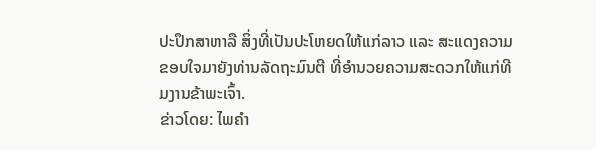ປະປຶກສາຫາລື ສິ່ງທີ່ເປັນປະໂຫຍດໃຫ້ແກ່ລາວ ແລະ ສະແດງຄວາມຂອບໃຈມາຍັງທ່ານລັດຖະມົນຕີ ທີ່ອໍານວຍຄວາມສະດວກໃຫ້ແກ່ທີມງານຂ້າພະເຈົ້າ.
ຂ່າວໂດຍ: ໄພຄຳ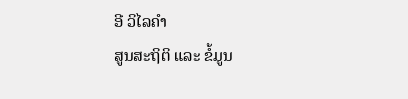ອີ ວິໄລຄຳ
ສູນສະຖິຕິ ແລະ ຂໍ້ມູນ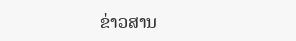ຂ່າວສານ